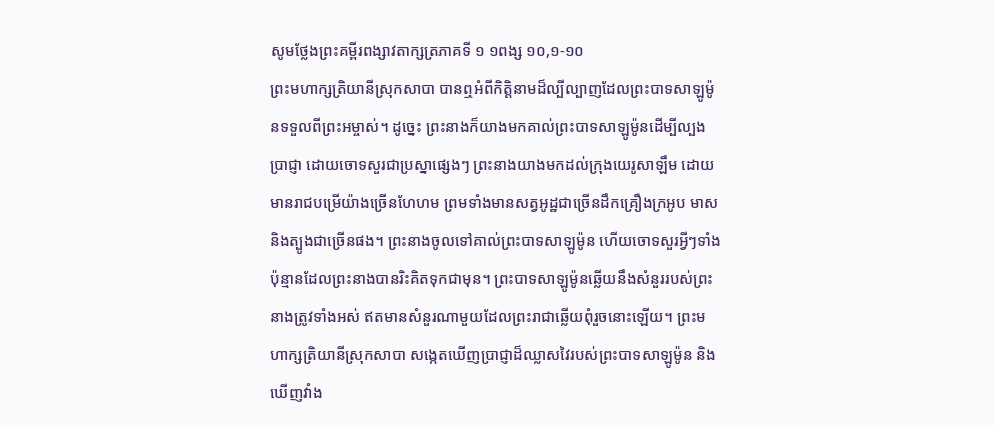សូមថ្លែងព្រះគម្ពីរពង្សាវតាក្សត្រភាគទី ១ ១ពង្ស ១០,១-១០
ព្រះមហាក្សត្រិយានីស្រុកសាបា បានឮអំពីកិត្តិនាមដ៏ល្បីល្បាញដែលព្រះបាទសាឡូម៉ូនទទួលពីព្រះអម្ចាស់។ ដូច្នេះ ព្រះនាងក៏យាងមកគាល់ព្រះបាទសាឡូម៉ូនដើម្បីល្បងប្រាជ្ញា ដោយចោទសួរជាប្រស្នាផ្សេងៗ ព្រះនាងយាងមកដល់ក្រុងយេរូសាឡឹម ដោយមានរាជបម្រើយ៉ាងច្រើនហែហម ព្រមទាំងមានសត្វអូដ្ឋជាច្រើនដឹកគ្រឿងក្រអូប មាស និងត្បូងជាច្រើនផង។ ព្រះនាងចូលទៅគាល់ព្រះបាទសាឡូម៉ូន ហើយចោទសួរអ្វីៗទាំងប៉ុន្មានដែលព្រះនាងបានរិះគិតទុកជាមុន។ ព្រះបាទសាឡូម៉ូនឆ្លើយនឹងសំនួររបស់ព្រះនាងត្រូវទាំងអស់ ឥតមានសំនួរណាមួយដែលព្រះរាជាឆ្លើយពុំរួចនោះឡើយ។ ព្រះមហាក្សត្រិយានីស្រុកសាបា សង្កេតឃើញប្រាជ្ញាដ៏ឈ្លាសវៃរបស់ព្រះបាទសាឡូម៉ូន និងឃើញវាំង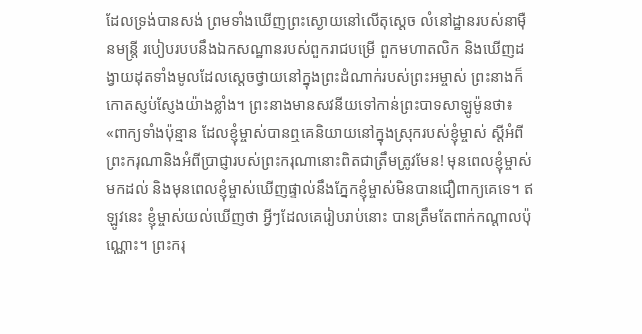ដែលទ្រង់បានសង់ ព្រមទាំងឃើញព្រះស្ងោយនៅលើតុស្តេច លំនៅដ្ឋានរបស់នាម៉ឺនមន្រ្តី របៀបរបបនឹងឯកសណ្ឋានរបស់ពួករាជបម្រើ ពួកមហាតលិក និងឃើញដង្វាយដុតទាំងមូលដែលស្តេចថ្វាយនៅក្នុងព្រះដំណាក់របស់ព្រះអម្ចាស់ ព្រះនាងក៏កោតស្ញប់ស្ញែងយ៉ាងខ្លាំង។ ព្រះនាងមានសវនីយទៅកាន់ព្រះបាទសាឡូម៉ូនថា៖ «ពាក្យទាំងប៉ុន្មាន ដែលខ្ញុំម្ចាស់បានឮគេនិយាយនៅក្នុងស្រុករបស់ខ្ញុំម្ចាស់ ស្តីអំពីព្រះករុណានិងអំពីប្រាជ្ញារបស់ព្រះករុណានោះពិតជាត្រឹមត្រូវមែន! មុនពេលខ្ញុំម្ចាស់មកដល់ និងមុនពេលខ្ញុំម្ចាស់ឃើញផ្ទាល់នឹងភ្នែកខ្ញុំម្ចាស់មិនបានជឿពាក្យគេទេ។ ឥឡូវនេះ ខ្ញុំម្ចាស់យល់ឃើញថា អ្វីៗដែលគេរៀបរាប់នោះ បានត្រឹមតែពាក់កណ្តាលប៉ុណ្ណោះ។ ព្រះករុ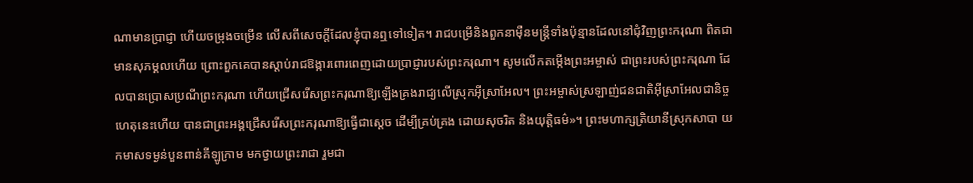ណាមានប្រាជ្ញា ហើយចម្រុងចម្រើន លើសពីសេចក្តីដែលខ្ញុំបានឮទៅទៀត។ រាជបម្រើនិងពួកនាម៉ឺនមន្រ្តីទាំងប៉ុន្មានដែលនៅជុំវិញព្រះករុណា ពិតជាមានសុភម្គលហើយ ព្រោះពួកគេបានស្តាប់រាជឱង្ការពោរពេញដោយប្រាជ្ញារបស់ព្រះករុណា។ សូមលើកតម្កើងព្រះអម្ចាស់ ជាព្រះរបស់ព្រះករុណា ដែលបានប្រោសប្រណីព្រះករុណា ហើយជ្រើសរើសព្រះករុណាឱ្យឡើងគ្រងរាជ្យលើស្រុកអ៊ីស្រាអែល។ ព្រះអម្ចាស់ស្រឡាញ់ជនជាតិអ៊ីស្រាអែលជានិច្ច ហេតុនេះហើយ បានជាព្រះអង្គជ្រើសរើសព្រះករុណាឱ្យធ្វើជាស្តេច ដើម្បីគ្រប់គ្រង ដោយសុចរិត និងយុត្តិធម៌»។ ព្រះមហាក្សត្រិយានីស្រុកសាបា យកមាសទម្ងន់បួនពាន់គីឡូក្រាម មកថ្វាយព្រះរាជា រួមជា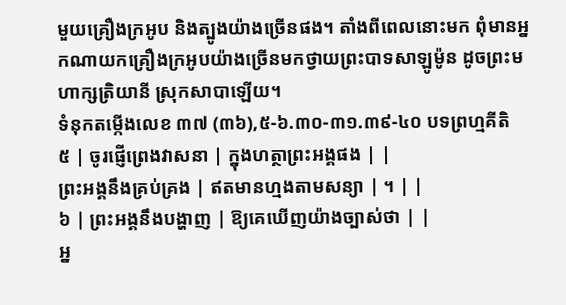មួយគ្រឿងក្រអូប និងត្បូងយ៉ាងច្រើនផង។ តាំងពីពេលនោះមក ពុំមានអ្នកណាយកគ្រឿងក្រអូបយ៉ាងច្រើនមកថ្វាយព្រះបាទសាឡូម៉ូន ដូចព្រះមហាក្សត្រិយានី ស្រុកសាបាឡើយ។
ទំនុកតម្កើងលេខ ៣៧ (៣៦),៥-៦.៣០-៣១.៣៩-៤០ បទព្រហ្មគីតិ
៥ | ចូរផ្ញើព្រេងវាសនា | ក្នុងហត្ថាព្រះអង្គផង | |
ព្រះអង្គនឹងគ្រប់គ្រង | ឥតមានហ្មងតាមសន្យា | ។ | |
៦ | ព្រះអង្គនឹងបង្ហាញ | ឱ្យគេឃើញយ៉ាងច្បាស់ថា | |
អ្ន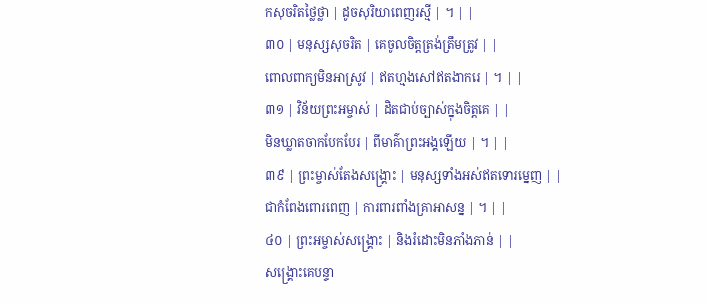កសុចរិតថ្លៃថ្លា | ដូចសុរិយាពេញរស្មី | ។ | |
៣០ | មនុស្សសុចរិត | គេចូលចិត្តត្រង់ត្រឹមត្រូវ | |
ពោលពាក្យមិនអាស្រូវ | ឥតហ្មងសៅឥតងាករេ | ។ | |
៣១ | វិន័យព្រះអម្ចាស់ | ដិតជាប់ច្បាស់ក្នុងចិត្តគេ | |
មិនឃ្លាតចាកបែកបែរ | ពីមាគ៌ាព្រះអង្គឡើយ | ។ | |
៣៩ | ព្រះម្ចាស់តែងសង្គ្រោះ | មនុស្សទាំងអស់ឥតទោរម្នេញ | |
ជាកំពែងពោរពេញ | ការពារពាំងគ្រាអាសន្ន | ។ | |
៤០ | ព្រះអម្ចាស់សង្រ្គោះ | និងរំដោះមិនភាំងភាន់ | |
សង្រ្គោះគេបន្ទា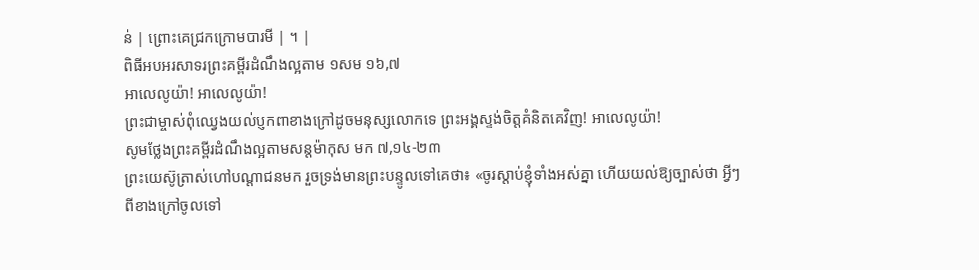ន់ | ព្រោះគេជ្រកក្រោមបារមី | ។ |
ពិធីអបអរសាទរព្រះគម្ពីរដំណឹងល្អតាម ១សម ១៦,៧
អាលេលូយ៉ា! អាលេលូយ៉ា!
ព្រះជាម្ចាស់ពុំឈ្វេងយល់ប្ញកពាខាងក្រៅដូចមនុស្សលោកទេ ព្រះអង្គស្ទង់ចិត្តគំនិតគេវិញ! អាលេលូយ៉ា!
សូមថ្លែងព្រះគម្ពីរដំណឹងល្អតាមសន្តម៉ាកុស មក ៧,១៤-២៣
ព្រះយេស៊ូត្រាស់ហៅបណ្តាជនមក រួចទ្រង់មានព្រះបន្ទូលទៅគេថា៖ «ចូរស្តាប់ខ្ញុំទាំងអស់គ្នា ហើយយល់ឱ្យច្បាស់ថា អ្វីៗពីខាងក្រៅចូលទៅ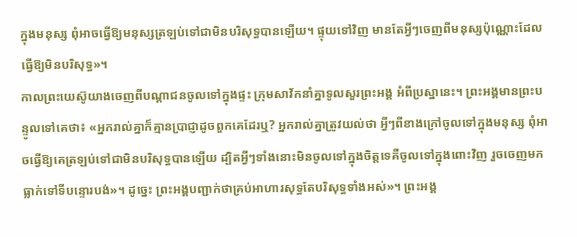ក្នុងមនុស្ស ពុំអាចធ្វើឱ្យមនុស្សត្រឡប់ទៅជាមិនបរិសុទ្ធបានឡើយ។ ផ្ទុយទៅវិញ មានតែអ្វីៗចេញពីមនុស្សប៉ុណ្ណោះដែលធ្វើឱ្យមិនបរិសុទ្ធ»។
កាលព្រះយេស៊ូយាងចេញពីបណ្តាជនចូលទៅក្នុងផ្ទះ ក្រុមសាវ័កនាំគ្នាទូលសួរព្រះអង្គ អំពីប្រស្នានេះ។ ព្រះអង្គមានព្រះបន្ទូលទៅគេថា៖ «អ្នករាល់គ្នាក៏គ្មានប្រាជ្ញាដូចពួកគេដែរឬ? អ្នករាល់គ្នាត្រូវយល់ថា អ្វីៗពីខាងក្រៅចូលទៅក្នុងមនុស្ស ពុំអាចធ្វើឱ្យគេត្រឡប់ទៅជាមិនបរិសុទ្ធបានឡើយ ដ្បិតអ្វីៗទាំងនោះមិនចូលទៅក្នុងចិត្តទេគឺចូលទៅក្នុងពោះវិញ រួចចេញមកធ្លាក់ទៅទីបន្ទោរបង់»។ ដូច្នេះ ព្រះអង្គបញ្ជាក់ថាគ្រប់អាហារសុទ្ធតែបរិសុទ្ធទាំងអស់»។ ព្រះអង្គ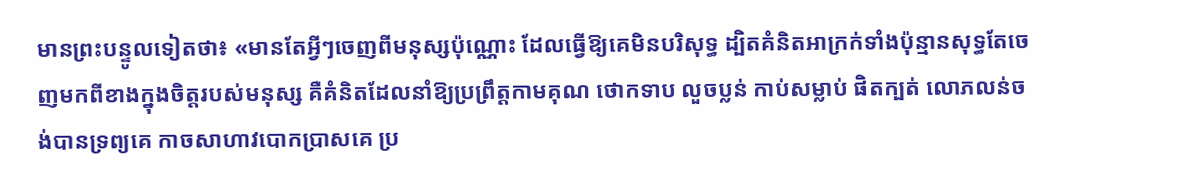មានព្រះបន្ទូលទៀតថា៖ «មានតែអ្វីៗចេញពីមនុស្សប៉ុណ្ណោះ ដែលធ្វើឱ្យគេមិនបរិសុទ្ធ ដ្បិតគំនិតអាក្រក់ទាំងប៉ុន្មានសុទ្ធតែចេញមកពីខាងក្នុងចិត្តរបស់មនុស្ស គឺគំនិតដែលនាំឱ្យប្រព្រឹត្តកាមគុណ ថោកទាប លួចប្លន់ កាប់សម្លាប់ ផិតក្បត់ លោភលន់ចង់បានទ្រព្យគេ កាចសាហាវបោកប្រាសគេ ប្រ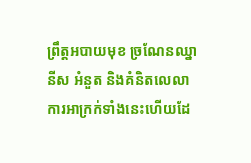ព្រឹត្តអបាយមុខ ច្រណែនឈ្នានីស អំនួត និងគំនិតលេលា ការអាក្រក់ទាំងនេះហើយដែ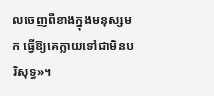លចេញពីខាងក្នុងមនុស្សមក ធ្វើឱ្យគេក្លាយទៅជាមិនបរិសុទ្ធ»។